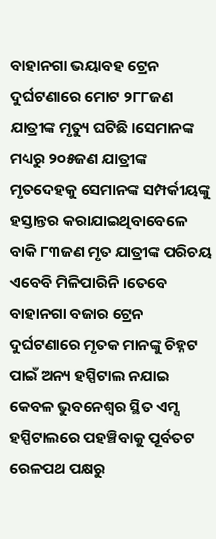ବାହାନଗା ଭୟାବହ ଟ୍ରେନ ଦୁର୍ଘଟଣାରେ ମୋଟ ୨୮୮ଜଣ ଯାତ୍ରୀଙ୍କ ମୃତ୍ୟୁ ଘଟିଛି ।ସେମାନଙ୍କ ମଧ୍ୟରୁ ୨୦୫ଜଣ ଯାତ୍ରୀଙ୍କ ମୃତଦେହକୁ ସେମାନଙ୍କ ସମ୍ପର୍କୀୟଙ୍କୁ ହସ୍ତାନ୍ତର କରାଯାଇଥିବାବେଳେ ବାକି ୮୩ଜଣ ମୃତ ଯାତ୍ରୀଙ୍କ ପରିଚୟ ଏବେବି ମିଳିପାରିନି ।ତେବେ ବାହାନଗା ବଜାର ଟ୍ରେନ ଦୁର୍ଘଟଣାରେ ମୃତକ ମାନଙ୍କୁ ଚିହ୍ନଟ ପାଇଁ ଅନ୍ୟ ହସ୍ପିଟାଲ ନଯାଇ କେବଳ ଭୁବନେଶ୍ୱର ସ୍ଥିତ ଏମ୍ସ ହସ୍ପିଟାଲରେ ପହଞ୍ଚିବାକୁ ପୂର୍ବତଟ ରେଳପଥ ପକ୍ଷରୁ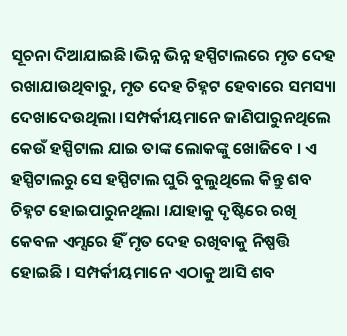ସୂଚନା ଦିଆଯାଇଛି।ଭିନ୍ନ ଭିନ୍ନ ହସ୍ପିଟାଲରେ ମୃତ ଦେହ ରଖାଯାଉଥିବାରୁ, ମୃତ ଦେହ ଚିହ୍ନଟ ହେବାରେ ସମସ୍ୟା ଦେଖାଦେଉଥିଲା ।ସମ୍ପର୍କୀୟମାନେ ଜାଣିପାରୁନଥିଲେ କେଉଁ ହସ୍ପିଟାଲ ଯାଇ ତାଙ୍କ ଲୋକଙ୍କୁ ଖୋଜିବେ । ଏ ହସ୍ପିଟାଲରୁ ସେ ହସ୍ପିଟାଲ ଘୁରି ବୁଲୁଥିଲେ କିନ୍ତୁ ଶବ ଚିହ୍ନଟ ହୋଇପାରୁନଥିଲା ।ଯାହାକୁ ଦୃଷ୍ଟିରେ ରଖି କେବଳ ଏମ୍ସରେ ହିଁ ମୃତ ଦେହ ରଖିବାକୁ ନିଷ୍ପତ୍ତି ହୋଇଛି । ସମ୍ପର୍କୀୟମାନେ ଏଠାକୁ ଆସି ଶବ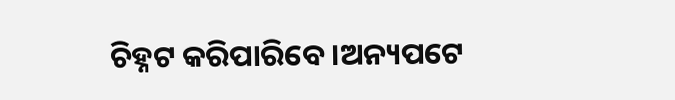ଚିହ୍ନଟ କରିପାରିବେ।ଅନ୍ୟପଟେ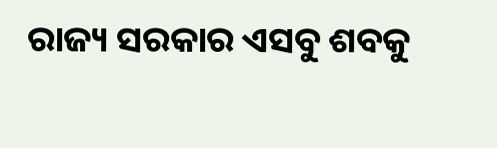ରାଜ୍ୟ ସରକାର ଏସବୁ ଶବକୁ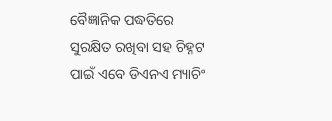ବୈଜ୍ଞାନିକ ପଦ୍ଧତିରେ ସୁରକ୍ଷିତ ରଖିବା ସହ ଚିହ୍ନଟ ପାଇଁ ଏବେ ଡିଏନଏ ମ୍ୟାଚିଂ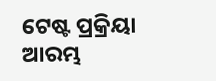ଟେଷ୍ଟ ପ୍ରକ୍ରିୟା ଆରମ୍ଭ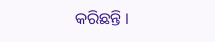କରିଛନ୍ତି ।